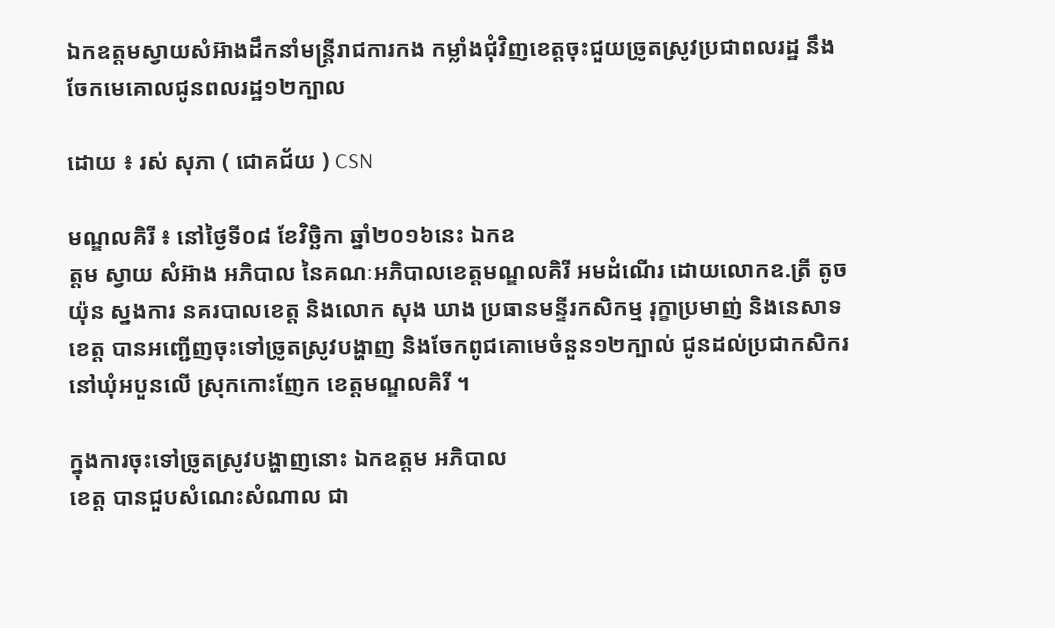ឯកឧត្តមស្វាយសំអ៊ាងដឹកនាំមន្ត្រីរាជការកង កម្លាំងជុំវិញខេត្តចុះជួយច្រូតស្រូវប្រជាពលរដ្ឋ នឹងចែកមេគោលជូនពលរដ្ឋ១២ក្បាល

ដោយ ៖ រស់ សុភា ( ជោគជ័យ ) CSN

មណ្ឌលគិរី ៖ នៅថ្ងៃទី០៨ ខែវិច្ឆិកា ឆ្នាំ២០១៦នេះ ឯកឧ
ត្តម ស្វាយ សំអ៊ាង អភិបាល នៃគណៈអភិបាលខេត្តមណ្ឌលគិរី អមដំណើរ ដោយលោកឧ.ត្រី តូច យ៉ុន ស្នងការ នគរបាលខេត្ត និងលោក សុង ឃាង ប្រធានមន្ទីរកសិកម្ម រុក្ខាប្រមាញ់ និងនេសាទខេត្ត បានអញ្ជើញចុះទៅច្រូតស្រូវបង្ហាញ និងចែកពូជគោមេចំនួន១២ក្បាល់ ជូនដល់ប្រជាកសិករ នៅឃុំអបួនលើ ស្រុកកោះញែក ខេត្តមណ្ឌលគិរី ។

ក្នុងការចុះទៅច្រូតស្រូវបង្ហាញនោះ ឯកឧត្តម អភិបាល
ខេត្ត បានជួបសំណេះសំណាល ជា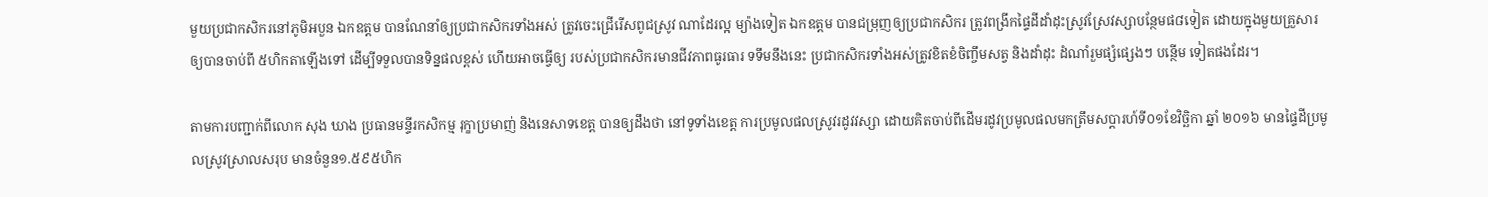មួយប្រជាកសិករនៅភូមិអបួន ឯកឧត្តម បានណែនាំឲ្យប្រជាកសិករទាំងអស់ ត្រូវចេះជ្រើរើសពូជស្រូវ ណាដែរល្អ ម្យ៉ាងទៀត ឯកឧត្តម បានជម្រុញឲ្យប្រជាកសិករ ត្រូវពង្រីកផ្ទៃដីដាំដុះស្រូវស្រែវស្សាបន្ថែមផ៨ទៀត ដោយក្នុងមួយគ្រួសារ ឲ្យបានចាប់ពី ៥ហិកតាឡើងទៅ ដើម្បីទទួលបានទិន្នផលខ្ពស់ ហើយអាចធ្វើឲ្យ របស់ប្រជាកសិករមានជីវភាពធូរធារ ទទឹមនឹងនេះ ប្រជាកសិករទាំងអស់ត្រូវខិតខំចិញ្ចឹមសត្វ និងដាំដុះ ដំណាំរួមផ្សំផ្សេងៗ បន្ថើម ទៀតផងដែរ។

តាមការបញ្ជាក់ពីលោក សុង ឃាង ប្រធានមន្ទីរកសិកម្ម រុក្ខាប្រមាញ់ និងនេសាទខេត្ត បានឲ្យដឹងថា នៅទូទាំងខេត្ត ការប្រមូលផលស្រូវរដូវវស្សា ដោយគិតចាប់ពីដើមរដូវប្រមូលផលមកត្រឹមសប្តារហ៍ទី០១ខែវិច្ឆិកា ឆ្នាំ ២០១៦ មានផ្ទៃដីប្រមូលស្រូវស្រាលសរុប មានចំនួន១.៥៩៥ហិក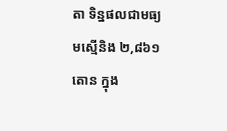តា ទិន្នផលជាមធ្យមស្មើនិង ២,៨៦១តោន ក្នុង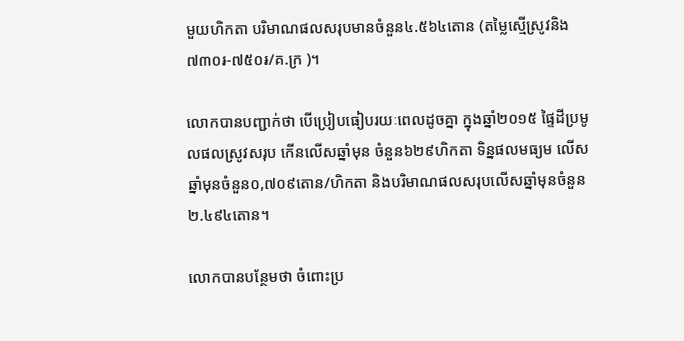មួយហិកតា បរិមាណផលសរុបមានចំនួន៤.៥៦៤តោន (តម្លៃស្មើស្រូវនិង៧៣០៛-៧៥០៛/គ.ក្រ )។

លោកបានបញ្ជាក់ថា បើប្រៀបធៀបរយៈពេលដូចគ្នា ក្នុងឆ្នាំ២០១៥ ផ្ទៃដីប្រមូលផលស្រូវសរុប កើនលើសឆ្នាំមុន ចំនួន៦២៩ហិកតា ទិន្នផលមធ្យម លើសឆ្នាំមុនចំនួន០,៧០៩តោន/ហិកតា និងបរិមាណផលសរុបលើសឆ្នាំមុនចំនួន២.៤៩៤តោន។

លោកបានបន្ថែមថា ចំពោះប្រ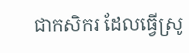ជាកសិករ ដែលធ្វើស្រូ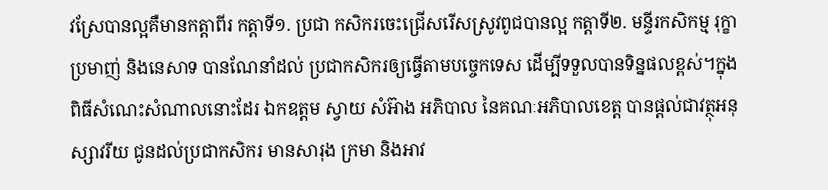វស្រែបានល្អគឺមានកត្តាពីរ កត្តាទី១. ប្រជា កសិករចេះជ្រើសរើសស្រូវពូជបានល្អ កត្តាទី២. មន្ទីរកសិកម្ម រុក្ខាប្រមាញ់ និងនេសាទ បានណែនាំដល់ ប្រជាកសិករឲ្យធ្វើតាមបច្ចេកទេស ដើម្បីទទួលបានទិន្នផលខ្ពស់។ក្នុងពិធីសំណេះសំណាលនោះដែរ ឯកឧត្តម ស្វាយ សំអ៊ាង អភិបាល នៃគណៈអភិបាលខេត្ត បានផ្តល់ជាវត្ថុអនុស្សាវរីយ ជូនដល់ប្រជាកសិករ មានសារុង ក្រមា និងអាវ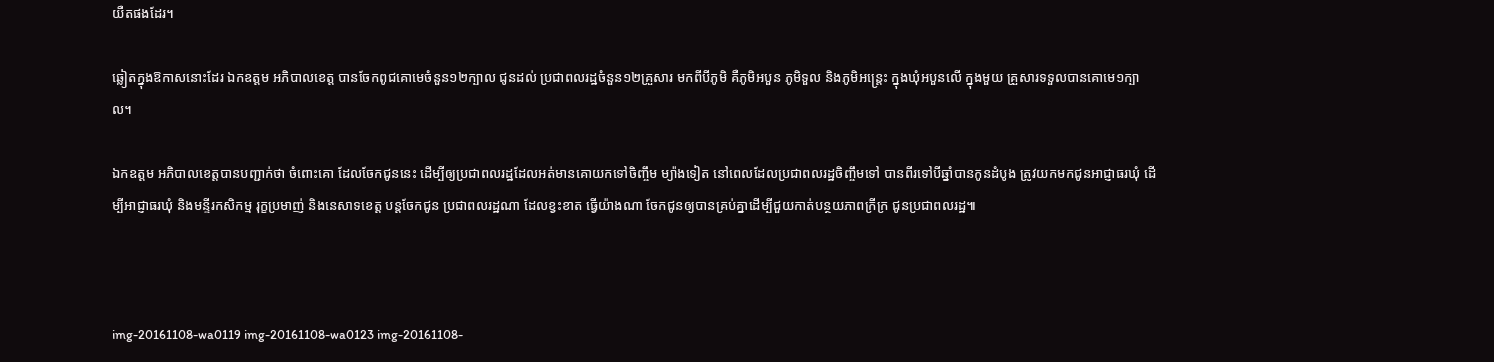យឺតផងដែរ។

ឆ្លៀតក្នុងឱកាសនោះដែរ ឯកឧត្តម អភិបាលខេត្ត បានចែកពូជគោមេចំនួន១២ក្បាល ជូនដល់ ប្រជាពលរដ្ឋចំនួន១២គ្រួសារ មកពីបីភូមិ គឺភូមិអបួន ភូមិទួល និងភូមិអន្រ្តេះ ក្នុងឃុំអបួនលើ ក្នុងមួយ គ្រួសារទទួលបានគោមេ១ក្បាល។

ឯកឧត្តម អភិបាលខេត្តបានបញ្ជាក់ថា ចំពោះគោ ដែលចែកជូននេះ ដើម្បីឲ្យប្រជាពលរដ្ឋដែលអត់មានគោយកទៅចិញ្ចឹម ម្យ៉ាងទៀត នៅពេលដែលប្រជាពលរដ្ឋចិញ្ចឹមទៅ បានពីរទៅបីឆ្នាំបានកូនដំបូង ត្រូវយកមកជូនអាជ្ញាធរឃុំ ដើម្បីអាជ្ញាធរឃុំ និងមន្ទីរកសិកម្ម រុក្ខប្រមាញ់ និងនេសាទខេត្ត បន្តចែកជូន ប្រជាពលរដ្ឋណា ដែលខ្វះខាត ធ្វើយ៉ាងណា ចែកជូនឲ្យបានគ្រប់គ្នាដើម្បីជួយកាត់បន្ថយភាពក្រីក្រ ជូនប្រជាពលរដ្ឋ៕



img-20161108-wa0119 img-20161108-wa0123 img-20161108-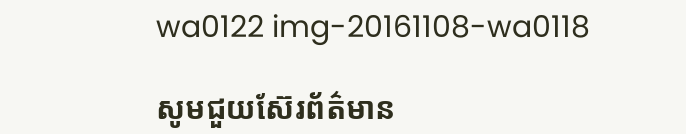wa0122 img-20161108-wa0118

សូមជួយស៊ែរព័ត៌មាន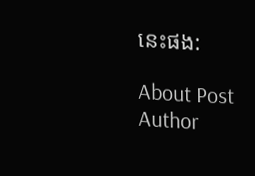នេះផង:

About Post Author